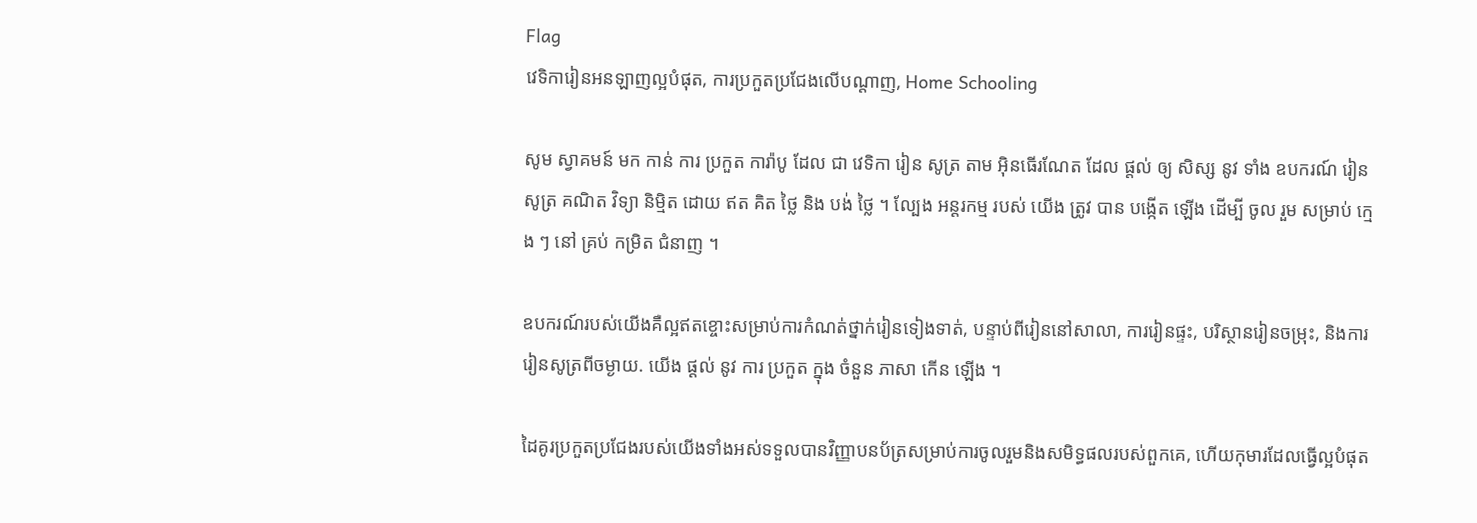Flag
វេទិការៀនអនឡាញល្អបំផុត, ការប្រកួតប្រជែងលើបណ្តាញ, Home Schooling

សូម ស្វាគមន៍ មក កាន់ ការ ប្រកួត ការ៉ាបូ ដែល ជា វេទិកា រៀន សូត្រ តាម អ៊ិនធើរណែត ដែល ផ្តល់ ឲ្យ សិស្ស នូវ ទាំង ឧបករណ៍ រៀន សូត្រ គណិត វិទ្យា និម្មិត ដោយ ឥត គិត ថ្លៃ និង បង់ ថ្លៃ ។ ល្បែង អន្តរកម្ម របស់ យើង ត្រូវ បាន បង្កើត ឡើង ដើម្បី ចូល រួម សម្រាប់ ក្មេង ៗ នៅ គ្រប់ កម្រិត ជំនាញ ។

ឧបករណ៍របស់យើងគឺល្អឥតខ្ចោះសម្រាប់ការកំណត់ថ្នាក់រៀនទៀងទាត់, បន្ទាប់ពីរៀននៅសាលា, ការរៀនផ្ទះ, បរិស្ថានរៀនចម្រុះ, និងការរៀនសូត្រពីចម្ងាយ. យើង ផ្តល់ នូវ ការ ប្រកួត ក្នុង ចំនួន ភាសា កើន ឡើង ។

ដៃគូរប្រកួតប្រជែងរបស់យើងទាំងអស់ទទួលបានវិញ្ញាបនប័ត្រសម្រាប់ការចូលរួមនិងសមិទ្ធផលរបស់ពួកគេ, ហើយកុមារដែលធ្វើល្អបំផុត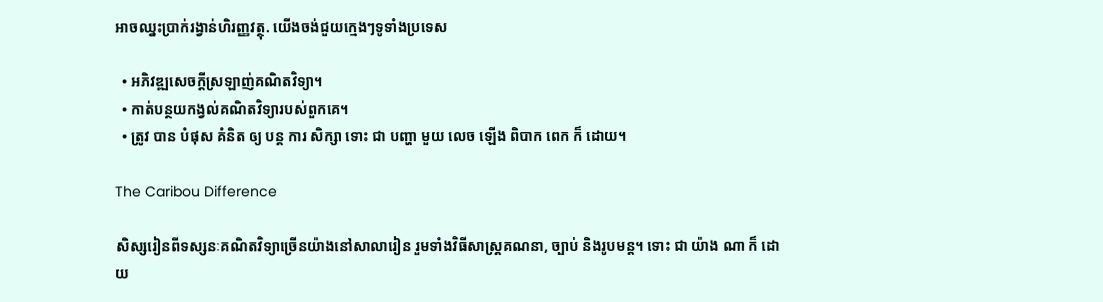អាចឈ្នះប្រាក់រង្វាន់ហិរញ្ញវត្ថុ. យើងចង់ជួយក្មេងៗទូទាំងប្រទេស

  • អភិវឌ្ឍសេចក្តីស្រឡាញ់គណិតវិទ្យា។
  • កាត់បន្ថយកង្វល់គណិតវិទ្យារបស់ពួកគេ។
  • ត្រូវ បាន បំផុស គំនិត ឲ្យ បន្ត ការ សិក្សា ទោះ ជា បញ្ហា មួយ លេច ឡើង ពិបាក ពេក ក៏ ដោយ។

The Caribou Difference

សិស្សរៀនពីទស្សនៈគណិតវិទ្យាច្រើនយ៉ាងនៅសាលារៀន រួមទាំងវិធីសាស្រ្តគណនា, ច្បាប់ និងរូបមន្ត។ ទោះ ជា យ៉ាង ណា ក៏ ដោយ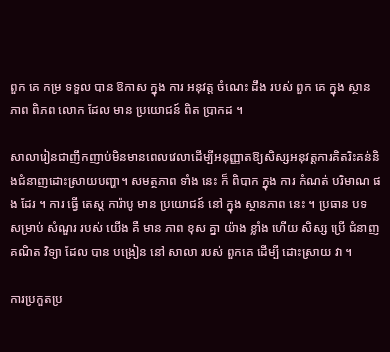ពួក គេ កម្រ ទទួល បាន ឱកាស ក្នុង ការ អនុវត្ត ចំណេះ ដឹង របស់ ពួក គេ ក្នុង ស្ថានភាព ពិភព លោក ដែល មាន ប្រយោជន៍ ពិត ប្រាកដ ។

សាលារៀនជាញឹកញាប់មិនមានពេលវេលាដើម្បីអនុញ្ញាតឱ្យសិស្សអនុវត្តការគិតរិះគន់និងជំនាញដោះស្រាយបញ្ហា។ សមត្ថភាព ទាំង នេះ ក៏ ពិបាក ក្នុង ការ កំណត់ បរិមាណ ផង ដែរ ។ ការ ធ្វើ តេស្ត ការ៉ាបូ មាន ប្រយោជន៍ នៅ ក្នុង ស្ថានភាព នេះ ។ ប្រធាន បទ សម្រាប់ សំណួរ របស់ យើង គឺ មាន ភាព ខុស គ្នា យ៉ាង ខ្លាំង ហើយ សិស្ស ប្រើ ជំនាញ គណិត វិទ្យា ដែល បាន បង្រៀន នៅ សាលា របស់ ពួកគេ ដើម្បី ដោះស្រាយ វា ។

ការប្រកួតប្រ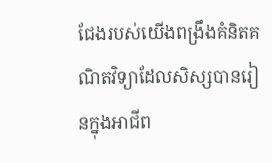ជែងរបស់យើងពង្រឹងគំនិតគណិតវិទ្យាដែលសិស្សបានរៀនក្នុងអាជីព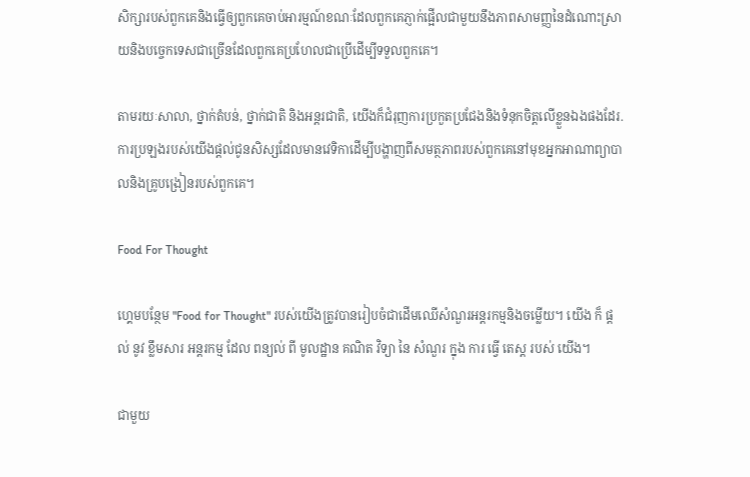សិក្សារបស់ពួកគេនិងធ្វើឲ្យពួកគេចាប់អារម្មណ៍ខណៈដែលពួកគេភ្ញាក់ផ្អើលជាមួយនឹងភាពសាមញ្ញនៃដំណោះស្រាយនិងបច្ចេកទេសជាច្រើនដែលពួកគេប្រហែលជាប្រើដើម្បីទទួលពួកគេ។

តាមរយៈសាលា, ថ្នាក់តំបន់, ថ្នាក់ជាតិ និងអន្តរជាតិ, យើងក៏ជំរុញការប្រកួតប្រជែងនិងទំនុកចិត្តលើខ្លួនឯងផងដែរ. ការប្រឡងរបស់យើងផ្តល់ជូនសិស្សដែលមានវេទិកាដើម្បីបង្ហាញពីសមត្ថភាពរបស់ពួកគេនៅមុខអ្នកអាណាព្យាបាលនិងគ្រូបង្រៀនរបស់ពួកគេ។

Food For Thought

ហ្គេមបន្ថែម "Food for Thought" របស់យើងត្រូវបានរៀបចំជាដើមឈើសំណួរអន្តរកម្មនិងចម្លើយ។ យើង ក៏ ផ្តល់ នូវ ខ្លឹមសារ អន្តរកម្ម ដែល ពន្យល់ ពី មូលដ្ឋាន គណិត វិទ្យា នៃ សំណួរ ក្នុង ការ ធ្វើ តេស្ត របស់ យើង។

ជាមួយ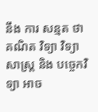នឹង ការ សន្មត ថា គណិត វិទ្យា វិទ្យាសាស្ត្រ និង បច្ចេកវិទ្យា អាច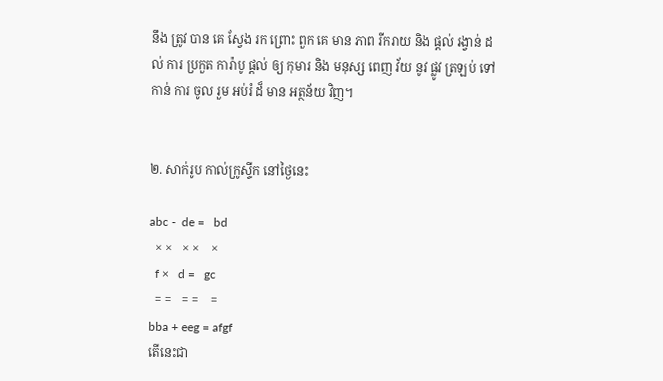នឹង ត្រូវ បាន គេ ស្វែង រក ព្រោះ ពួក គេ មាន ភាព រីករាយ និង ផ្តល់ រង្វាន់ ដល់ ការ ប្រកួត ការ៉ាបូ ផ្តល់ ឲ្យ កុមារ និង មនុស្ស ពេញ វ័យ នូវ ផ្លូវ ត្រឡប់ ទៅ កាន់ ការ ចូល រួម អប់រំ ដ៏ មាន អត្ថន័យ វិញ។


២. សាក់រូប កាល់ក្រូស្ទីក នៅថ្ងៃនេះ

abc -  de =   bd
  × ×   × ×    ×
  f ×   d =   gc
  = =   = =    =
bba + eeg = afgf
តើនេះជា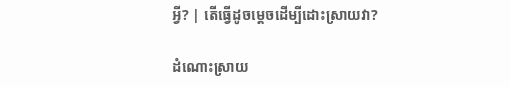អ្វី? | តើធ្វើដូចម្តេចដើម្បីដោះស្រាយវា?

ដំណោះស្រាយ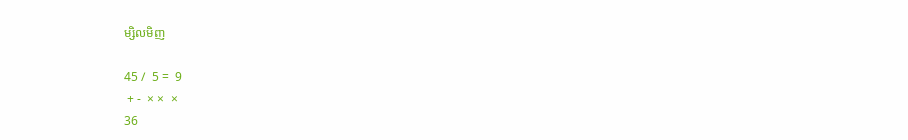ម្សិលមិញ

45 /  5 =  9
 + -  × ×  ×
36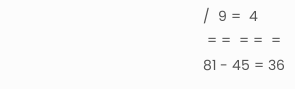/  9 =  4
 = =  = =  =
81 - 45 = 36